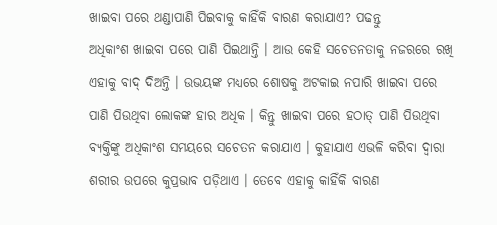ଖାଇବା ପରେ ଥଣ୍ଡାପାଣି ପିଇବାକୁ କାହିଁକି ବାରଣ କରାଯାଏ? ପଢନ୍ତୁ
ଅଧିକାଂଶ ଖାଇବା ପରେ ପାଣି ପିଇଥାନ୍ତି । ଆଉ କେହି ସଚେତନତାକୁ ନଜରରେ ରଖି ଏହାକୁ ବାଦ୍ ଦିଅନ୍ତି । ଉଭୟଙ୍କ ମଧ୍ୟରେ ଶୋଷକୁ ଅଟକାଇ ନପାରି ଖାଇବା ପରେ ପାଣି ପିଉଥିବା ଲୋକଙ୍କ ହାର ଅଧିକ । କିନ୍ତୁ ଖାଇବା ପରେ ହଠାତ୍ ପାଣି ପିଉଥିବା ବ୍ୟକ୍ତିଙ୍କୁ ଅଧିକାଂଶ ସମୟରେ ସଚେତନ କରାଯାଏ । କୁହାଯାଏ ଏଭଳି କରିବା ଦ୍ୱାରା ଶରୀର ଉପରେ କୁପ୍ରଭାବ ପଡ଼ିଥାଏ । ତେବେ ଏହାକୁ କାହିଁକି ବାରଣ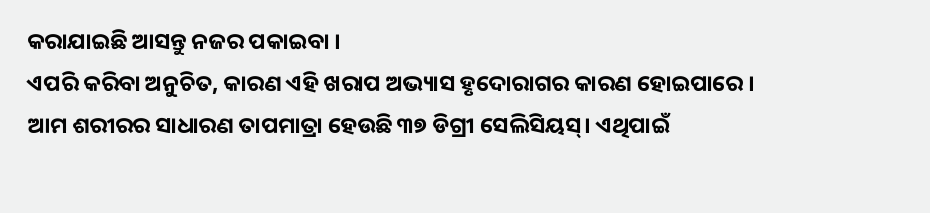କରାଯାଇଛି ଆସନ୍ତୁ ନଜର ପକାଇବା ।
ଏପରି କରିବା ଅନୁଚିତ, କାରଣ ଏହି ଖରାପ ଅଭ୍ୟାସ ହୃଦୋରାଗର କାରଣ ହୋଇପାରେ ।
ଆମ ଶରୀରର ସାଧାରଣ ତାପମାତ୍ରା ହେଉଛି ୩୭ ଡିଗ୍ରୀ ସେଲିସିୟସ୍। ଏଥିପାଇଁ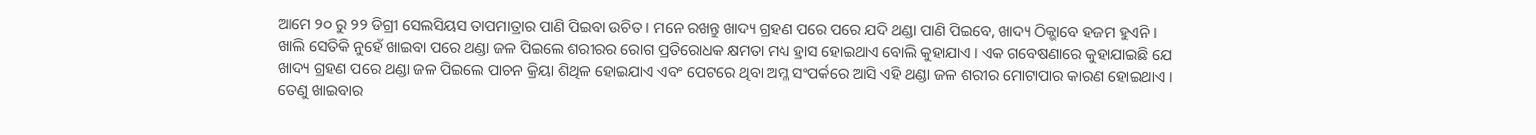ଆମେ ୨୦ ରୁ ୨୨ ଡିଗ୍ରୀ ସେଲସିୟସ ତାପମାତ୍ରାର ପାଣି ପିଇବା ଉଚିତ । ମନେ ରଖନ୍ତୁ ଖାଦ୍ୟ ଗ୍ରହଣ ପରେ ପରେ ଯଦି ଥଣ୍ଡା ପାଣି ପିଇବେ, ଖାଦ୍ୟ ଠିକ୍ଭାବେ ହଜମ ହୁଏନି ।
ଖାଲି ସେତିକି ନୁହେଁ ଖାଇବା ପରେ ଥଣ୍ଡା ଜଳ ପିଇଲେ ଶରୀରର ରୋଗ ପ୍ରତିରୋଧକ କ୍ଷମତା ମଧ୍ୟ ହ୍ରାସ ହୋଇଥାଏ ବୋଲି କୁହାଯାଏ । ଏକ ଗବେଷଣାରେ କୁହାଯାଇଛି ଯେ ଖାଦ୍ୟ ଗ୍ରହଣ ପରେ ଥଣ୍ଡା ଜଳ ପିଇଲେ ପାଚନ କ୍ରିୟା ଶିଥିଳ ହୋଇଯାଏ ଏବଂ ପେଟରେ ଥିବା ଅମ୍ଳ ସଂପର୍କରେ ଆସି ଏହି ଥଣ୍ଡା ଜଳ ଶରୀର ମୋଟାପାର କାରଣ ହୋଇଥାଏ । ତେଣୁ ଖାଇବାର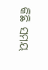କିଛି ସମୟ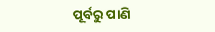ପୂର୍ବରୁ ପାଣି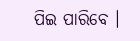ପିଇ ପାରିବେ ।